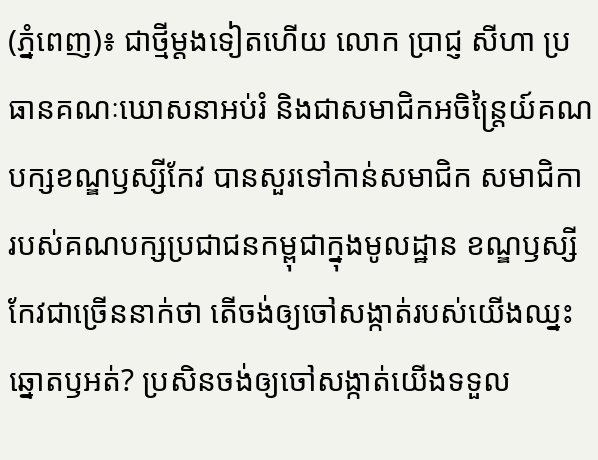(ភ្នំពេញ)៖ ជាថ្មីម្ដងទៀតហើយ លោក ប្រាជ្ញ សីហា ប្រធានគណៈឃោសនាអប់រំ និងជាសមាជិកអចិន្ត្រៃយ៍គណបក្សខណ្ឌឫស្សីកែវ បានសួរទៅកាន់សមាជិក សមាជិកា របស់គណបក្សប្រជាជនកម្ពុជាក្នុងមូលដ្ឋាន ខណ្ឌឫស្សីកែវជាច្រើននាក់ថា តើចង់ឲ្យចៅសង្កាត់របស់យើងឈ្នះឆ្នោតឫអត់? ប្រសិនចង់ឲ្យចៅសង្កាត់យើងទទួល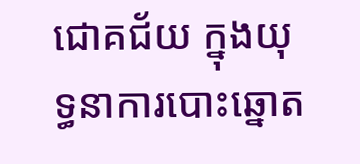ជោគជ័យ ក្នុងយុទ្ធនាការបោះឆ្នោត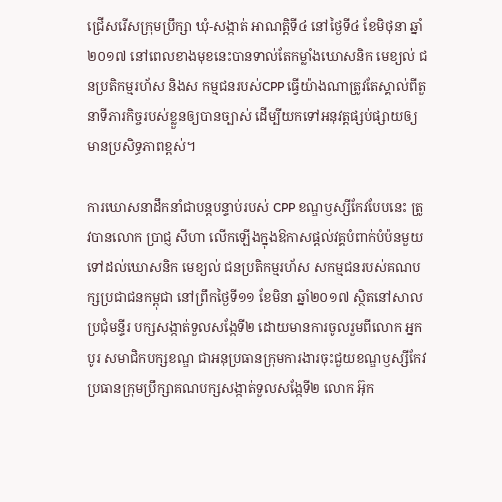ជ្រើសរើសក្រុមប្រឹក្សា ឃុំ-សង្កាត់ អាណត្តិទី៤ នៅថ្ងៃទី៤ ខែមិថុនា ឆ្នាំ២០១៧ នៅពេលខាងមុខនេះបានទាល់តែកម្លាំងឃោសនិក មេខ្យល់ ជនប្រតិកម្មរហ័ស និងស កម្មជនរបស់CPP ធ្វើយ៉ាងណាត្រូវតែស្គាល់ពីតួនាទីភារកិច្ចរបស់ខ្លួនឲ្យបានច្បាស់ ដើម្បីយកទៅអនុវត្តផ្សប់ផ្សាយឲ្យមានប្រសិទ្ធភាពខ្ពស់។

ការឃោសនាដឹកនាំជាបន្តបន្ទាប់របស់ CPP ខណ្ឌឫស្សីកែវបែបនេះ ត្រូវបានលោក ប្រាជ្ញ សីហា លើកឡើងក្នុងឱកាសផ្ដល់វគ្គបំពាក់បំប៉នមួយ ទៅដល់ឃោសនិក មេខ្យល់ ជនប្រតិកម្មរហ័ស សកម្មជនរបស់គណបក្សប្រជាជនកម្ពុជា នៅព្រឹកថ្ងៃទី១១ ខែមិនា ឆ្នាំ២០១៧ ស្ថិតនៅសាលប្រជុំមន្ទីរ បក្សសង្កាត់ទួលសង្កែទី២ ដោយមានការចូលរួមពីលោក អ្នក បូរ សមាជិកបក្សខណ្ឌ ជាអនុប្រធានក្រុមការងារចុះជួយខណ្ឌឫស្សីកែវ ប្រធានក្រុមប្រឹក្សាគណបក្សសង្កាត់ទួលសង្កែទី២ លោក អ៊ុក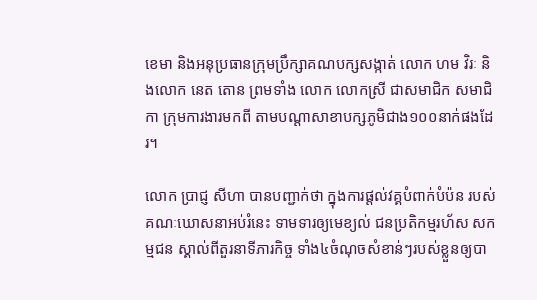ខេមា និងអនុប្រធានក្រុមប្រឹក្សាគណបក្សសង្កាត់ លោក ហម វិរៈ និងលោក នេត តោន ព្រមទាំង លោក លោកស្រី ជាសមាជិក សមាជិកា ក្រុមការងារមកពី តាមបណ្ដាសាខាបក្សភូមិជាង១០០នាក់ផងដែរ។

លោក ប្រាជ្ញ សីហា បានបញ្ជាក់ថា ក្នុងការផ្ដល់វគ្គបំពាក់បំប៉ន របស់គណៈឃោសនាអប់រំនេះ ទាមទារឲ្យមេខ្យល់ ជនប្រតិកម្មរហ័ស សកម្មជន ស្គាល់ពីតួរនាទីភារកិច្ច ទាំង៤ចំណុចសំខាន់ៗរបស់ខ្លួនឲ្យបា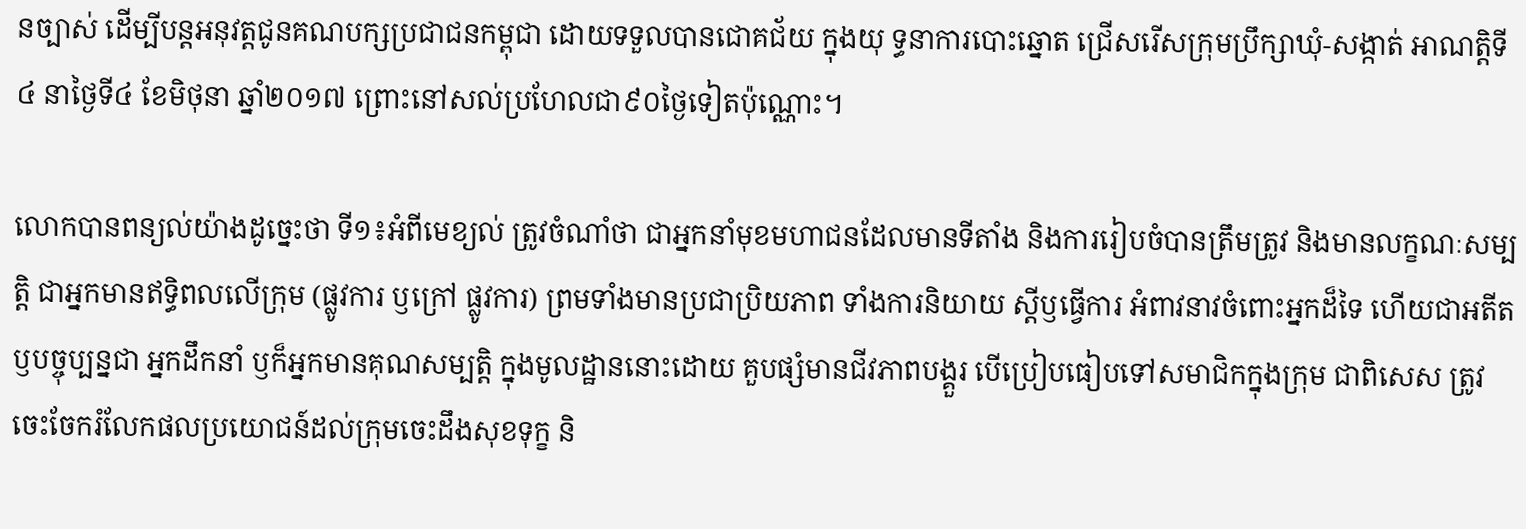នច្បាស់ ដើម្បីបន្តអនុវត្តជូនគណបក្សប្រជាជនកម្ពុជា ដោយទទួលបានជោគជ័យ ក្នុងយុ ទ្ធនាការបោះឆ្នោត ជ្រើសរើសក្រុមប្រឹក្សាឃុំ-សង្កាត់ អាណត្តិទី៤ នាថ្ងៃទី៤ ខែមិថុនា ឆ្នាំ២០១៧ ព្រោះនៅសល់ប្រហែលជា៩០ថ្ងៃទៀតប៉ុណ្ណោះ។

លោកបានពន្យល់យ៉ាងដូច្នេះថា ទី១៖អំពីមេខ្យល់ ត្រូវចំណាំថា ជាអ្នកនាំមុខមហាជនដែលមានទីតាំង និងការរៀបចំបានត្រឹមត្រូវ និងមានលក្ខណៈសម្បត្តិ ជាអ្នកមានឥទ្ធិពលលើក្រុម (ផ្លូវការ ឫក្រៅ ផ្លូវការ) ព្រមទាំងមានប្រជាប្រិយភាព ទាំងការនិយាយ ស្ដីឫធ្វើការ អំពាវនាវចំពោះអ្នកដ៏ទៃ ហើយជាអតីត ឫបច្ចុប្បន្នជា អ្នកដឹកនាំ ឫក៏អ្នកមានគុណសម្បត្តិ ក្នុងមូលដ្ឋាននោះដោយ គួបផ្សំមានជីវភាពបង្គួរ បើប្រៀបធៀបទៅសមាជិកក្នុងក្រុម ជាពិសេស ត្រូវចេះចែករំលែកផលប្រយោជន៍ដល់ក្រុមចេះដឹងសុខទុក្ខ និ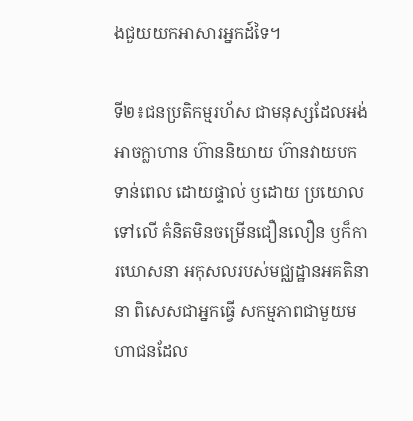ងជួយយកអាសារអ្នកដ៍ទៃ។

ទី២៖ជនប្រតិកម្មរហ័ស ជាមនុស្សដែលអង់អាចក្លាហាន ហ៊ាននិយាយ ហ៊ានវាយបកទាន់ពេល ដោយផ្ទាល់ ឫដោយ ប្រយោលទៅលើ គំនិតមិនចម្រើនជឿនលឿន ឫក៏ការឃោសនា អកុសលរបស់មជ្ឈដ្ឋានអគតិនានា ពិសេសជាអ្នកធ្វើ សកម្មភាពជាមួយមហាជនដែល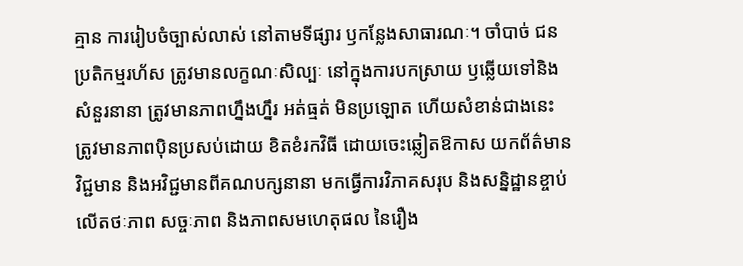គ្មាន ការរៀបចំច្បាស់លាស់ នៅតាមទីផ្សារ ឫកន្លែងសាធារណៈ។ ចាំបាច់ ជនប្រតិកម្មរហ័ស ត្រូវមានលក្ខណៈសិល្បៈ នៅក្នុងការបកស្រាយ ឫឆ្លើយទៅនិងសំនួរនានា ត្រូវមានភាពហ្នឹងហ្នឹរ អត់ធ្មត់ មិនប្រឡោត ហើយសំខាន់ជាងនេះ ត្រូវមានភាពប៉ិនប្រសប់ដោយ ខិតខំរកវិធី ដោយចេះឆ្លៀតឱកាស យកព័ត៌មានវិជ្ជមាន និងអវិជ្ជមានពីគណបក្សនានា មកធ្វើការវិភាគសរុប និងសន្និដ្ឋានខ្ចាប់លើតថៈភាព សច្ចៈភាព និងភាពសមហេតុផល នៃរឿង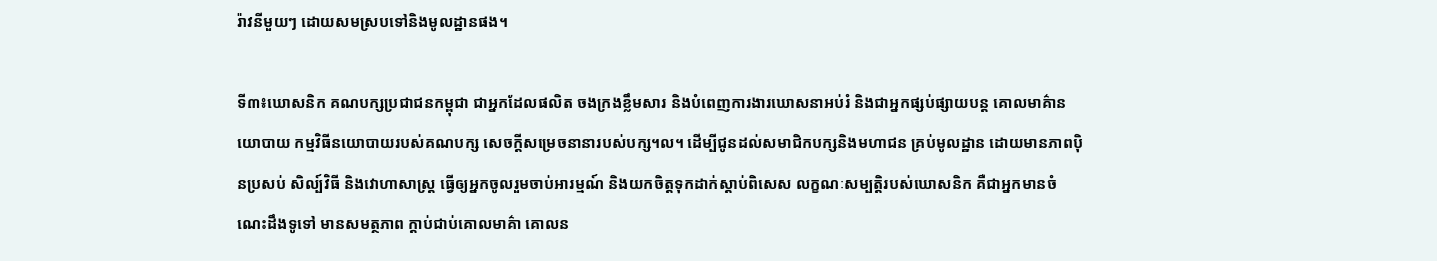រ៉ាវនីមួយៗ ដោយសមស្របទៅនិងមូលដ្ឋានផង។

ទី៣៖ឃោសនិក គណបក្សប្រជាជនកម្ពុជា ជាអ្នកដែលផលិត ចងក្រងខ្លឹមសារ និងបំពេញការងារឃោសនាអប់រំ និងជាអ្នកផ្សប់ផ្សាយបន្ត គោលមាគ៌ានយោបាយ កម្មវិធីនយោបាយរបស់គណបក្ស សេចក្ដីសម្រេចនានារបស់បក្ស។ល។ ដើម្បីជូនដល់សមាជិកបក្សនិងមហាជន គ្រប់មូលដ្ឋាន ដោយមានភាពប៉ិនប្រសប់ សិល្ប៍វិធី និងវោហាសាស្ត្រ ធ្វើឲ្យអ្នកចូលរួមចាប់អារម្មណ៍ និងយកចិត្តទុកដាក់ស្ដាប់ពិសេស លក្ខណៈសម្បត្តិរបស់ឃោសនិក គឺជាអ្នកមានចំណេះដឹងទូទៅ មានសមត្ថភាព ក្ដាប់ជាប់គោលមាគ៌ា គោលន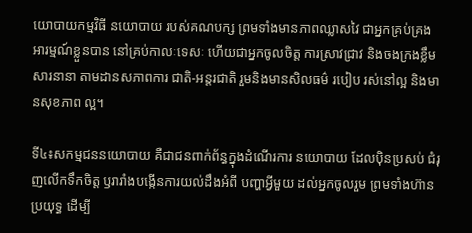យោបាយកម្មវិធី នយោបាយ របស់គណបក្ស ព្រមទាំងមានភាពឈ្លាសវៃ ជាអ្នកគ្រប់គ្រងអារម្មណ៍ខ្លួនបាន នៅគ្រប់កាលៈទេសៈ ហើយជាអ្នកចូលចិត្ត ការស្រាវជ្រាវ និងចងក្រងខ្លឹមសារនានា តាមដានសភាពការ ជាតិ-អន្តរជាតិ រួមនិងមានសិលធម៌ របៀប រស់នៅល្អ និងមានសុខភាព ល្អ។

ទី៤៖សកម្មជននយោបាយ គឺជាជនពាក់ព័ន្ធក្នុងដំណើរការ នយោបាយ ដែលប៉ិនប្រសប់ ជំរុញលើកទឹកចិត្ត ឫរារាំងបង្កើនការយល់ដឹងអំពី បញ្ហាអ្វីមួយ ដល់អ្នកចូលរួម ព្រមទាំងហ៊ានប្រយុទ្ធ ដើម្បី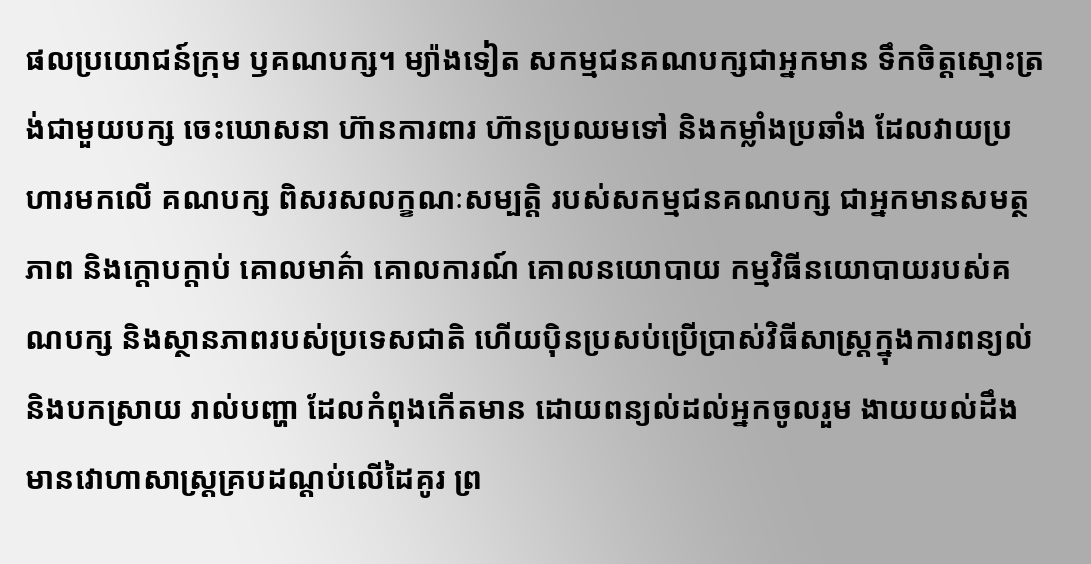ផលប្រយោជន៍ក្រុម ឫគណបក្ស។ ម្យ៉ាងទៀត សកម្មជនគណបក្សជាអ្នកមាន ទឹកចិត្តស្មោះត្រង់ជាមួយបក្ស ចេះឃោសនា ហ៊ានការពារ ហ៊ានប្រឈមទៅ និងកម្លាំងប្រឆាំង ដែលវាយប្រហារមកលើ គណបក្ស ពិសរសលក្ខណៈសម្បត្តិ របស់សកម្មជនគណបក្ស ជាអ្នកមានសមត្ថភាព និងក្ដោបក្ដាប់ គោលមាគ៌ា គោលការណ៍ គោលនយោបាយ កម្មវិធីនយោបាយរបស់គណបក្ស និងស្ថានភាពរបស់ប្រទេសជាតិ ហើយប៉ិនប្រសប់ប្រើប្រាស់វិធីសាស្ត្រក្នុងការពន្យល់និងបកស្រាយ រាល់បញ្ហា ដែលកំពុងកើតមាន ដោយពន្យល់ដល់អ្នកចូលរួម ងាយយល់ដឹង មានវោហាសាស្ត្រគ្របដណ្ដប់លើដៃគូរ ព្រ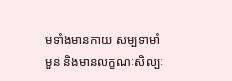មទាំងមានកាយ សម្បទាមាំមួន និងមានលក្ខណៈសិល្បៈ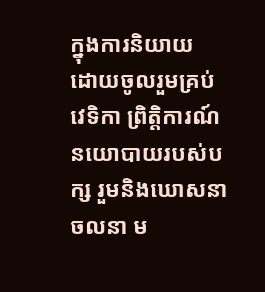ក្នុងការនិយាយ ដោយចូលរួមគ្រប់វេទិកា ព្រិត្តិការណ៍នយោបាយរបស់បក្ស រួមនិងឃោសនា ចលនា ម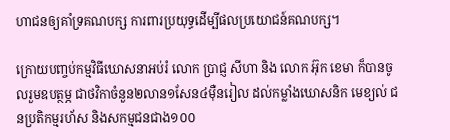ហាជនឲ្យគាំទ្រគណបក្ស ការពារប្រយុទ្ធដើម្បីផលប្រយោជន៍គណបក្ស។

ក្រោយបញ្ចប់កម្មវិធីឃោសនាអប់រំ លោក ប្រាជ្ញ សីហា និង លោក អ៊ុក ខេមា ក៏បានចូលរួមឧបត្ថម្ភ ជាថវិកាចំនួន២លាន១សែន៤ម៉ឺនរៀល ដល់កម្លាំងឃោសនិក មេខ្យល់ ជនប្រតិកម្មរហ័ស និងសកម្មជនជាង១០០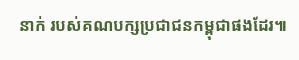នាក់ របស់គណបក្សប្រជាជនកម្ពុជាផងដែរ៕